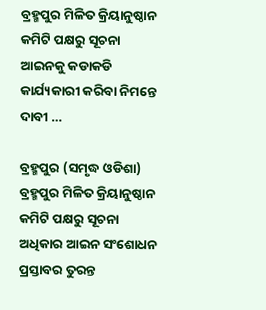ବ୍ରହ୍ମପୁର ମିଳିତ କ୍ରିୟାନୁଷ୍ଠାନ କମିଟି ପକ୍ଷରୁ ସୂଚନା ଆଇନକୁ କଡାକଡି କାର୍ଯ୍ୟକାରୀ କରିବା ନିମନ୍ତେ ଦାବୀ …

ବ୍ରହ୍ମପୁର (ସମୃଦ୍ଧ ଓଡିଶା) ବ୍ରହ୍ମପୁର ମିଳିତ କ୍ରିୟାନୁଷ୍ଠାନ କମିଟି ପକ୍ଷରୁ ସୂଚନା ଅଧିକାର ଆଇନ ସଂଶୋଧନ ପ୍ରସ୍ତାବର ତୁରନ୍ତ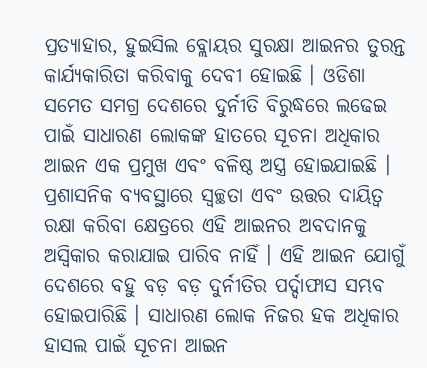ପ୍ରତ୍ୟାହାର, ହୁଇସିଲ ବ୍ଲୋୟର ସୁରକ୍ଷା ଆଇନର ତୁରନ୍ତ କାର୍ଯ୍ୟକାରିତା କରିବାକୁ ଦେବୀ ହୋଇଛି । ଓଡିଶା ସମେତ ସମଗ୍ର ଦେଶରେ ଦୁର୍ନୀତି ବିରୁଦ୍ଧରେ ଲଢେଇ ପାଇଁ ସାଧାରଣ ଲୋକଙ୍କ ହାତରେ ସୂଚନା ଅଧିକାର ଆଇନ ଏକ ପ୍ରମୁଖ ଏବଂ ବଳିଷ୍ଠ ଅସ୍ତ୍ର ହୋଇଯାଇଛି । ପ୍ରଶାସନିକ ବ୍ୟବସ୍ଥାରେ ସ୍ୱଚ୍ଛତା ଏବଂ ଉତ୍ତର ଦାୟିତ୍ୱ ରକ୍ଷା କରିବା କ୍ଷେତ୍ରରେ ଏହି ଆଇନର ଅବଦାନକୁ ଅସ୍ଵିକାର କରାଯାଇ ପାରିବ ନାହିଁ । ଏହି ଆଇନ ଯୋଗୁଁ ଦେଶରେ ବହୁ ବଡ଼ ବଡ଼ ଦୁର୍ନୀତିର ପର୍ଦ୍ଦାଫାସ ସମ୍ଭବ ହୋଇପାରିଛି । ସାଧାରଣ ଲୋକ ନିଜର ହକ ଅଧିକାର ହାସଲ ପାଇଁ ସୂଚନା ଆଇନ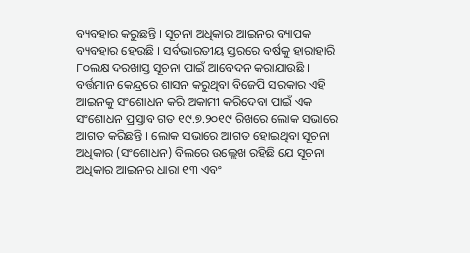ବ୍ୟବହାର କରୁଛନ୍ତି । ସୂଚନା ଅଧିକାର ଆଇନର ବ୍ୟାପକ ବ୍ୟବହାର ହେଉଛି । ସର୍ବଭାରତୀୟ ସ୍ତରରେ ବର୍ଷକୁ ହାରାହାରି ୮୦ଲକ୍ଷ ଦରଖାସ୍ତ ସୂଚନା ପାଇଁ ଆବେଦନ କରାଯାଉଛି । ବର୍ତ୍ତମାନ କେନ୍ଦ୍ରରେ ଶାସନ କରୁଥିବା ବିଜେପି ସରକାର ଏହି ଆଇନକୁ ସଂଶୋଧନ କରି ଅକାମୀ କରିଦେବା ପାଇଁ ଏକ ସଂଶୋଧନ ପ୍ରସ୍ତାବ ଗତ ୧୯.୭.୨୦୧୯ ରିଖରେ ଲୋକ ସଭାରେ ଆଗତ କରିଛନ୍ତି । ଲୋକ ସଭାରେ ଆଗତ ହୋଇଥିବା ସୂଚନା ଅଧିକାର (ସଂଶୋଧନ) ବିଲରେ ଉଲ୍ଲେଖ ରହିଛି ଯେ ସୂଚନା ଅଧିକାର ଆଇନର ଧାରା ୧୩ ଏବଂ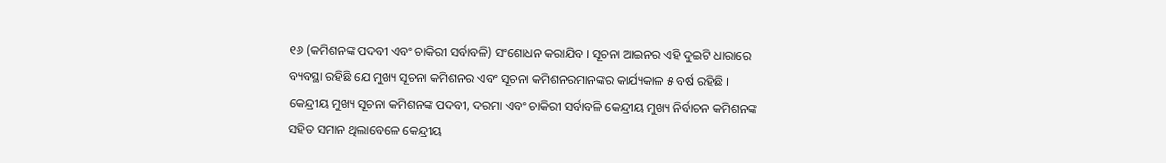୧୬ (କମିଶନଙ୍କ ପଦବୀ ଏବଂ ଚାକିରୀ ସର୍ବାବଳି) ସଂଶୋଧନ କରାଯିବ । ସୂଚନା ଆଇନର ଏହି ଦୁଇଟି ଧାରାରେ ବ୍ୟବସ୍ଥା ରହିଛି ଯେ ମୁଖ୍ୟ ସୂଚନା କମିଶନର ଏବଂ ସୂଚନା କମିଶନରମାନଙ୍କର କାର୍ଯ୍ୟକାଳ ୫ ବର୍ଷ ରହିଛି । କେନ୍ଦ୍ରୀୟ ମୁଖ୍ୟ ସୂଚନା କମିଶନଙ୍କ ପଦବୀ, ଦରମା ଏବଂ ଚାକିରୀ ସର୍ବାବଳି କେନ୍ଦ୍ରୀୟ ମୁଖ୍ୟ ନିର୍ବାଚନ କମିଶନଙ୍କ ସହିତ ସମାନ ଥିଲାବେଳେ କେନ୍ଦ୍ରୀୟ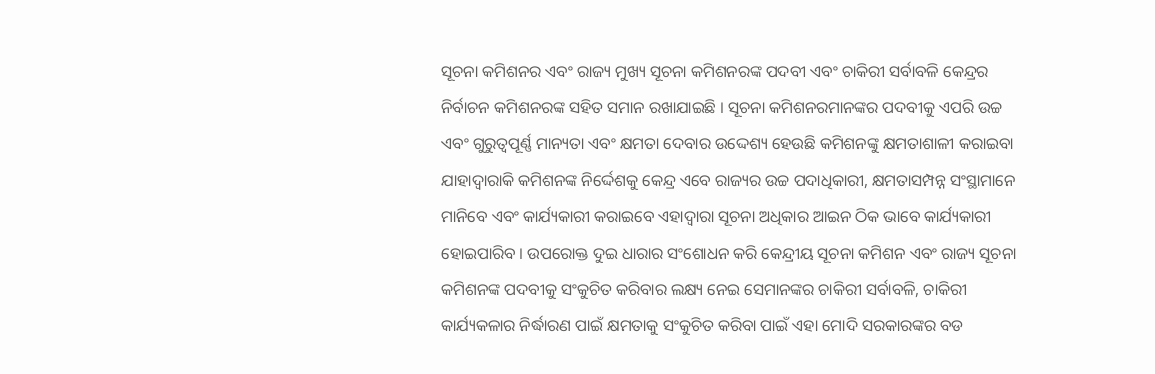ସୂଚନା କମିଶନର ଏବଂ ରାଜ୍ୟ ମୁଖ୍ୟ ସୂଚନା କମିଶନରଙ୍କ ପଦବୀ ଏବଂ ଚାକିରୀ ସର୍ବାବଳି କେନ୍ଦ୍ରର ନିର୍ବାଚନ କମିଶନରଙ୍କ ସହିତ ସମାନ ରଖାଯାଇଛି । ସୂଚନା କମିଶନରମାନଙ୍କର ପଦବୀକୁ ଏପରି ଉଚ୍ଚ ଏବଂ ଗୁରୁତ୍ୱପୂର୍ଣ୍ଣ ମାନ୍ୟତା ଏବଂ କ୍ଷମତା ଦେବାର ଉଦ୍ଦେଶ୍ୟ ହେଉଛି କମିଶନଙ୍କୁ କ୍ଷମତାଶାଳୀ କରାଇବା ଯାହାଦ୍ୱାରାକି କମିଶନଙ୍କ ନିର୍ଦ୍ଦେଶକୁ କେନ୍ଦ୍ର ଏବେ ରାଜ୍ୟର ଉଚ୍ଚ ପଦାଧିକାରୀ, କ୍ଷମତାସମ୍ପନ୍ନ ସଂସ୍ଥାମାନେ ମାନିବେ ଏବଂ କାର୍ଯ୍ୟକାରୀ କରାଇବେ ଏହାଦ୍ୱାରା ସୂଚନା ଅଧିକାର ଆଇନ ଠିକ ଭାବେ କାର୍ଯ୍ୟକାରୀ ହୋଇପାରିବ । ଉପରୋକ୍ତ ଦୁଇ ଧାରାର ସଂଶୋଧନ କରି କେନ୍ଦ୍ରୀୟ ସୂଚନା କମିଶନ ଏବଂ ରାଜ୍ୟ ସୂଚନା କମିଶନଙ୍କ ପଦବୀକୁ ସଂକୁଚିତ କରିବାର ଲକ୍ଷ୍ୟ ନେଇ ସେମାନଙ୍କର ଚାକିରୀ ସର୍ବାବଳି, ଚାକିରୀ କାର୍ଯ୍ୟକଳାର ନିର୍ଦ୍ଧାରଣ ପାଇଁ କ୍ଷମତାକୁ ସଂକୁଚିତ କରିବା ପାଇଁ ଏହା ମୋଦି ସରକାରଙ୍କର ବଡ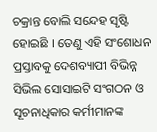ଚକ୍ରାନ୍ତ ବୋଲି ସନ୍ଦେହ ସୃଷ୍ଟି ହୋଇଛି । ତେଣୁ ଏହି ସଂଶୋଧନ ପ୍ରସ୍ତାବକୁ ଦେଶବ୍ୟାପୀ ବିଭିନ୍ନ ସିଭିଲ ସୋସାଇଟି ସଂଗଠନ ଓ ସୂଚନାଧିକାର କର୍ମୀମାନଙ୍କ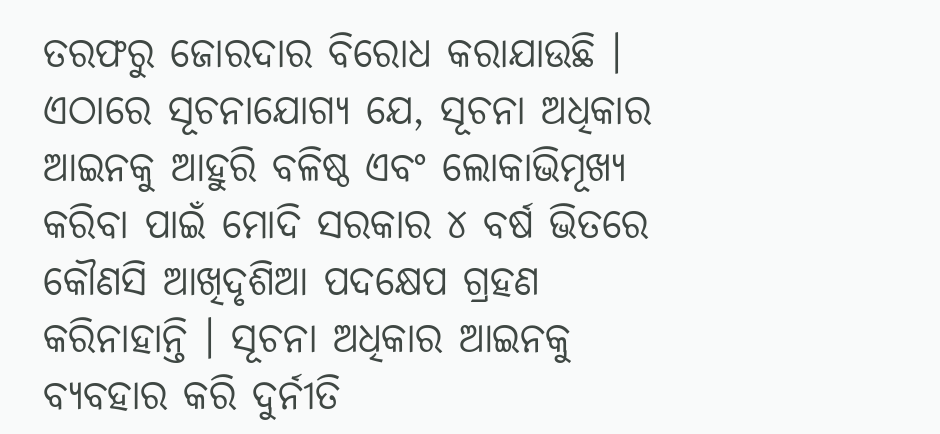ତରଫରୁ ଜୋରଦାର ବିରୋଧ କରାଯାଉଛି । ଏଠାରେ ସୂଚନାଯୋଗ୍ୟ ଯେ, ସୂଚନା ଅଧିକାର ଆଇନକୁ ଆହୁରି ବଳିଷ୍ଠ ଏବଂ ଲୋକାଭିମୂଖ୍ୟ କରିବା ପାଇଁ ମୋଦି ସରକାର ୪ ବର୍ଷ ଭିତରେ କୌଣସି ଆଖିଦୃଶିଆ ପଦକ୍ଷେପ ଗ୍ରହଣ କରିନାହାନ୍ତି । ସୂଚନା ଅଧିକାର ଆଇନକୁ ବ୍ୟବହାର କରି ଦୁର୍ନୀତି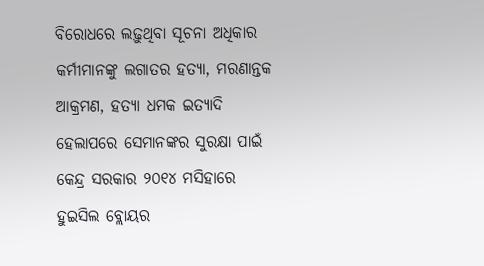ବିରୋଧରେ ଲଢ଼ୁଥିବା ସୂଚନା ଅଧିକାର କର୍ମୀମାନଙ୍କୁ ଲଗାତର ହତ୍ୟା, ମରଣାନ୍ତକ ଆକ୍ରମଣ, ହତ୍ୟା ଧମକ ଇତ୍ୟାଦି ହେଲାପରେ ସେମାନଙ୍କର ସୁରକ୍ଷା ପାଇଁ କେନ୍ଦ୍ର ସରକାର ୨୦୧୪ ମସିହାରେ ହୁଇସିଲ ବ୍ଲୋୟର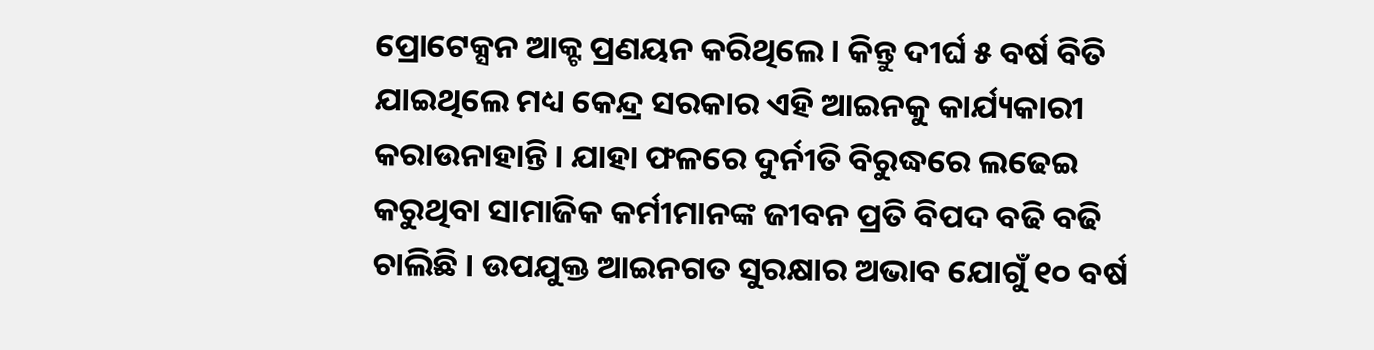ପ୍ରୋଟେକ୍ସନ ଆକ୍ଟ ପ୍ରଣୟନ କରିଥିଲେ । କିନ୍ତୁ ଦୀର୍ଘ ୫ ବର୍ଷ ବିତି ଯାଇଥିଲେ ମଧ୍ୟ କେନ୍ଦ୍ର ସରକାର ଏହି ଆଇନକୁ କାର୍ଯ୍ୟକାରୀ କରାଉନାହାନ୍ତି । ଯାହା ଫଳରେ ଦୁର୍ନୀତି ବିରୁଦ୍ଧରେ ଲଢେଇ କରୁଥିବା ସାମାଜିକ କର୍ମୀମାନଙ୍କ ଜୀବନ ପ୍ରତି ବିପଦ ବଢି ବଢି ଚାଲିଛି । ଉପଯୁକ୍ତ ଆଇନଗତ ସୁରକ୍ଷାର ଅଭାବ ଯୋଗୁଁ ୧୦ ବର୍ଷ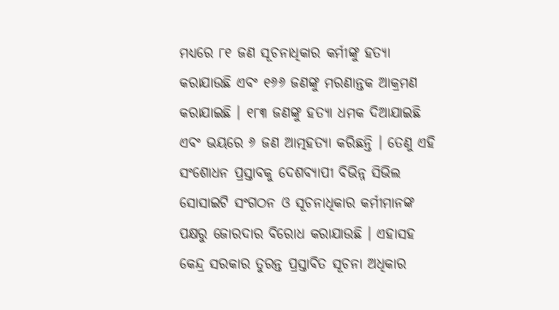ମଧ୍ୟରେ ୮୧ ଜଣ ସୂଚନାଧିକାର କର୍ମୀଙ୍କୁ ହତ୍ୟା କରାଯାଉଛି ଏବଂ ୧୬୬ ଜଣଙ୍କୁ ମରଣାନ୍ତକ ଆକ୍ରମଣ କରାଯାଇଛି । ୧୮୩ ଜଣଙ୍କୁ ହତ୍ୟା ଧମକ ଦିଆଯାଇଛି ଏବଂ ଭୟରେ ୬ ଜଣ ଆତ୍ମହତ୍ୟା କରିଛନ୍ତି । ତେଣୁ ଏହି ସଂଶୋଧନ ପ୍ରସ୍ତାବକୁ ଦେଶବ୍ୟାପୀ ବିଭିନ୍ନ ସିଭିଲ ସୋସାଇଟି ସଂଗଠନ ଓ ସୂଚନାଧିକାର କର୍ମୀମାନଙ୍କ ପକ୍ଷରୁ ଜୋରଦାର ବିରୋଧ କରାଯାଉଛି । ଏହାସହ କେନ୍ଦ୍ର ସରକାର ତୁରନ୍ତ ପ୍ରସ୍ତାବିତ ସୂଚନା ଅଧିକାର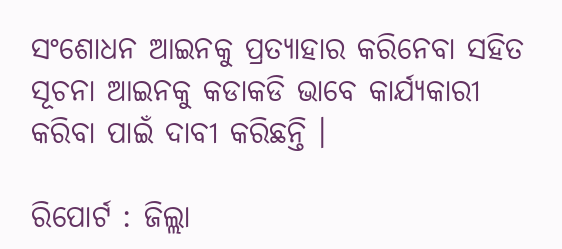ସଂଶୋଧନ ଆଇନକୁ ପ୍ରତ୍ୟାହାର କରିନେବା ସହିତ ସୂଚନା ଆଇନକୁ କଡାକଡି ଭାବେ କାର୍ଯ୍ୟକାରୀ କରିବା ପାଇଁ ଦାବୀ କରିଛନ୍ତି ।

ରିପୋର୍ଟ : ଜିଲ୍ଲା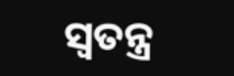ସ୍ୱତନ୍ତ୍ର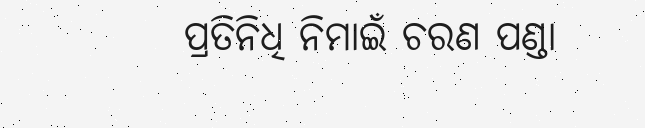ପ୍ରତିନିଧି ନିମାଇଁ ଚରଣ ପଣ୍ଡା